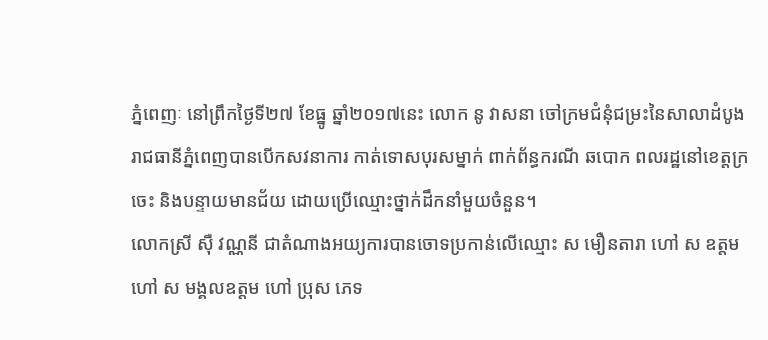ភ្នំពេញៈ នៅព្រឹកថ្ងៃទី២៧ ខែធ្នូ ឆ្នាំ២០១៧នេះ លោក នូ វាសនា ចៅក្រមជំនុំជម្រះនៃសាលាដំបូងរាជធានីភ្នំពេញបានបើកសវនាការ កាត់ទោសបុរសម្នាក់ ពាក់ព័ន្ធករណី ឆបោក ពលរដ្ឋនៅខេត្តក្រចេះ និងបន្ទាយមានជ័យ ដោយប្រើឈ្មោះថ្នាក់ដឹកនាំមួយចំនួន។
លោកស្រី ស៊ឺ វណ្ណនី ជាតំណាងអយ្យការបានចោទប្រកាន់លើឈ្មោះ ស មឿនតារា ហៅ ស ឧត្តម ហៅ ស មង្គលឧត្តម ហៅ ប្រុស ភេទ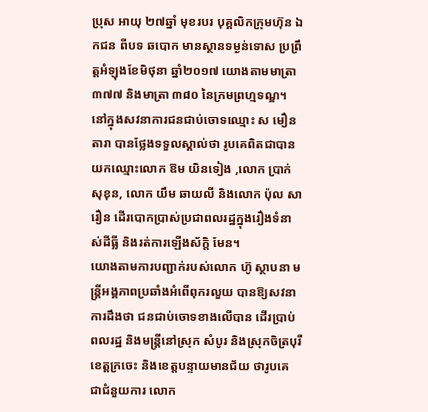ប្រុស អាយុ ២៧ឆ្នាំ មុខរបរ បុគ្គលិកក្រុមហ៊ុន ឯកជន ពីបទ ឆបោក មានស្ថានទម្ងន់ទោស ប្រព្រឹត្តអំឡុងខែមិថុនា ឆ្នាំ២០១៧ យោងតាមមាត្រា ៣៧៧ និងមាត្រា ៣៨០ នៃក្រមព្រហ្មទណ្ឌ។
នៅក្នុងសវនាការជនជាប់ចោទឈ្មោះ ស មឿនតារា បានថ្លែងទទួលស្គាល់ថា រូបគេពិតជាបានយកឈ្មោះលោក ឱម យិនទៀង ,លោក ប្រាក់ សុខុន, លោក យឹម ឆាយលី និងលោក ប៉ុល សារឿន ដើរបោកប្រាស់ប្រជាពលរដ្ឋក្នុងរឿងទំនាស់ដីធ្លី និងរត់ការឡើងស័ក្តិ មែន។
យោងតាមការបញ្ជាក់របស់លោក ហ៊ូ ស្ថាបនា មន្ត្រីអង្គភាពប្រឆាំងអំពើពុករលួយ បានឱ្យសវនាការដឹងថា ជនជាប់ចោទខាងលើបាន ដើរប្រាប់ពលរដ្ឋ និងមន្ត្រីនៅស្រុក សំបូរ និងស្រុកចិត្របុរី ខេត្តក្រចេះ និងខេត្តបន្ទាយមានជ័យ ថារូបគេ ជាជំនួយការ លោក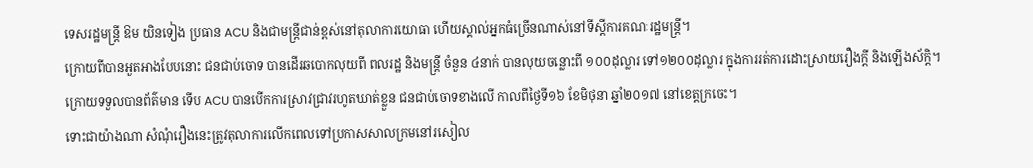ទេសរដ្ឋមន្ត្រី ឱម យិនទៀង ប្រធាន ACU និងជាមន្ត្រីជាន់ខ្ពស់នៅតុលាការយោធា ហើយស្គាល់អ្នកធំច្រើនណាស់នៅទីស្តីការគណៈរដ្ឋមន្ត្រី។
ក្រោយពីបានអួតអាងបែបនោះ ជនជាប់ចោទ បានដើរឆបោកលុយពី ពលរដ្ឋ និងមន្ត្រី ចំនួន ៤នាក់ បានលុយចន្លោះពី ១០០ដុល្លារ ទៅ១២០០ដុល្លារ ក្នុងការរត់ការដោះស្រាយរឿងក្តី និងឡើងស័ក្តិ។
ក្រោយទទួលបានព័ត៌មាន ទើប ACU បានបើកការស្រាវជ្រាវរហូតឃាត់ខ្លួន ជនជាប់ចោទខាងលើ កាលពីថ្ងៃទី១៦ ខែមិថុនា ឆ្នាំ២០១៧ នៅខេត្តក្រចេះ។
ទោះជាយ៉ាងណា សំណុំរឿងនេះត្រូវតុលាការលើកពេលទៅប្រកាសសាលក្រមនៅរសៀល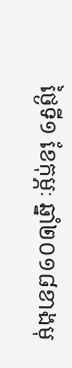ថ្ងៃទី១ ខែកុម្ភៈ ឆ្នាំ២០១៨ខាងមុ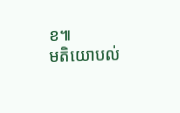ខ៕
មតិយោបល់